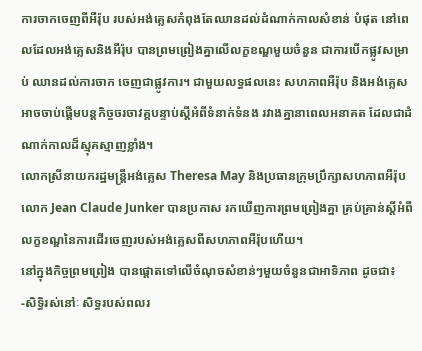ការចាកចេញពីអឺរ៉ុប របស់អង់គ្លេសកំពុងតែឈានដល់ដំណាក់កាលសំខាន់ បំផុត នៅពេលដែលអង់គ្លេសនិងអឺរ៉ុប បានព្រមព្រៀងគ្នាលើលក្ខខណ្ឌមួយចំនួន ជាការបើកផ្លូវសម្រាប់ ឈានដល់ការចាក ចេញជាផ្លូវការ។ ជាមួយលទ្ធផលនេះ សហភាពអឺរ៉ុប និងអង់គ្លេស អាចចាប់ផ្តើមបន្តកិច្ចចរចាវគ្គបន្ទាប់ស្តីអំពីទំនាក់ទំនង រវាងគ្នានាពេលអនាគត ដែលជាដំណាក់កាលដ៏ស្មុគស្មាញខ្លាំង។
លោកស្រីនាយករដ្ឋមន្ត្រីអង់គ្លេស Theresa May និងប្រធានក្រុមប្រឹក្សាសហភាពអឺរ៉ុប លោក Jean Claude Junker បានប្រកាស រកឃើញការព្រមព្រៀងគ្នា គ្រប់គ្រាន់ស្តីអំពីលក្ខខណ្ឌនៃការដើរចេញរបស់អង់គ្លេសពីសហភាពអឺរ៉ុបហើយ។
នៅក្នុងកិច្ចព្រមព្រៀង បានផ្តោតទៅលើចំណុចសំខាន់ៗមួយចំនួនជាអាទិភាព ដូចជា៖
-សិទ្ធិរស់នៅៈ សិទ្ធរបស់ពលរ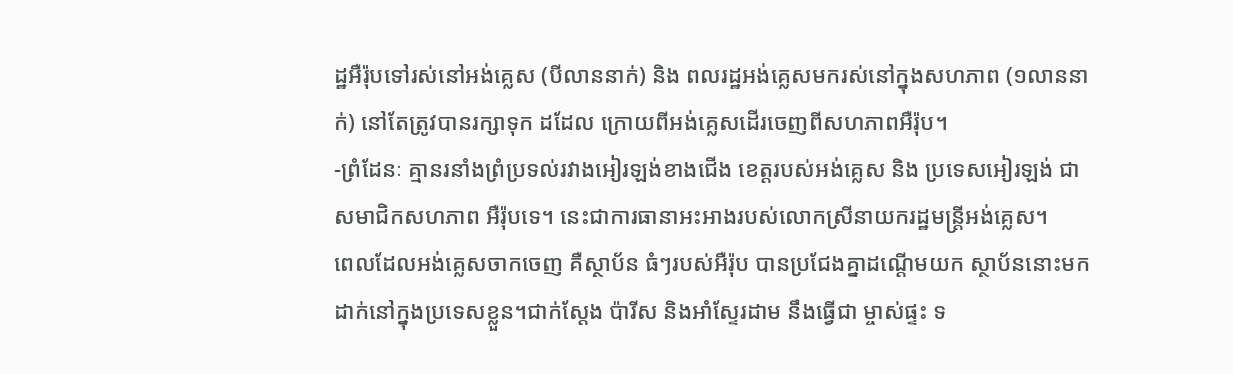ដ្ឋអឺរ៉ុបទៅរស់នៅអង់គ្លេស (បីលាននាក់) និង ពលរដ្ឋអង់គ្លេសមករស់នៅក្នុងសហភាព (១លាននាក់) នៅតែត្រូវបានរក្សាទុក ដដែល ក្រោយពីអង់គ្លេសដើរចេញពីសហភាពអឺរ៉ុប។
-ព្រំដែនៈ គ្មានរនាំងព្រំប្រទល់រវាងអៀរឡង់ខាងជើង ខេត្តរបស់អង់គ្លេស និង ប្រទេសអៀរឡង់ ជាសមាជិកសហភាព អឺរ៉ុបទេ។ នេះជាការធានាអះអាងរបស់លោកស្រីនាយករដ្ឋមន្ត្រីអង់គ្លេស។
ពេលដែលអង់គ្លេសចាកចេញ គឺស្ថាប័ន ធំៗរបស់អឺរ៉ុប បានប្រជែងគ្នាដណ្តើមយក ស្ថាប័ននោះមកដាក់នៅក្នុងប្រទេសខ្លួន។ជាក់ស្តែង ប៉ារីស និងអាំស្ទែរដាម នឹងធ្វើជា ម្ចាស់ផ្ទះ ទ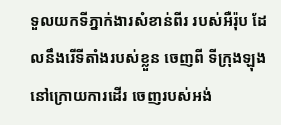ទួលយកទីភ្នាក់ងារសំខាន់ពីរ របស់អឺរ៉ុប ដែលនឹងរើទីតាំងរបស់ខ្លួន ចេញពី ទីក្រុងឡុង នៅក្រោយការដើរ ចេញរបស់អង់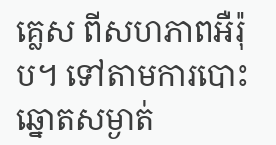គ្លេស ពីសហភាពអឺរ៉ុប។ ទៅតាមការបោះឆ្នោតសម្ងាត់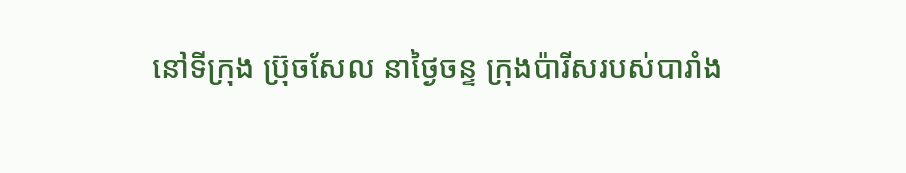នៅទីក្រុង ប្រ៊ុចសែល នាថ្ងៃចន្ទ ក្រុងប៉ារីសរបស់បារាំង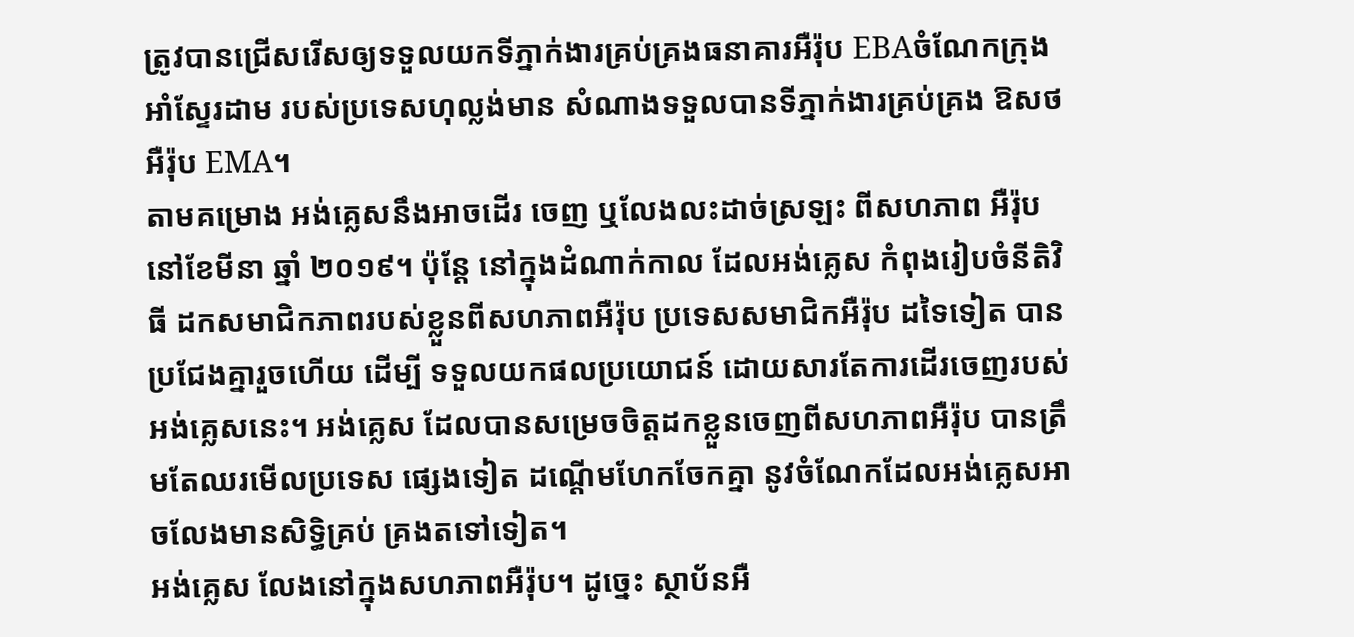ត្រូវបានជ្រើសរើសឲ្យទទួលយកទីភ្នាក់ងារគ្រប់គ្រងធនាគារអឺរ៉ុប EBAចំណែកក្រុង អាំស្ទែរដាម របស់ប្រទេសហុល្លង់មាន សំណាងទទួលបានទីភ្នាក់ងារគ្រប់គ្រង ឱសថអឺរ៉ុប EMA។
តាមគម្រោង អង់គ្លេសនឹងអាចដើរ ចេញ ឬលែងលះដាច់ស្រឡះ ពីសហភាព អឺរ៉ុប នៅខែមីនា ឆ្នាំ ២០១៩។ ប៉ុន្តែ នៅក្នុងដំណាក់កាល ដែលអង់គ្លេស កំពុងរៀបចំនីតិវិធី ដកសមាជិកភាពរបស់ខ្លួនពីសហភាពអឺរ៉ុប ប្រទេសសមាជិកអឺរ៉ុប ដទៃទៀត បានប្រជែងគ្នារួចហើយ ដើម្បី ទទួលយកផលប្រយោជន៍ ដោយសារតែការដើរចេញរបស់អង់គ្លេសនេះ។ អង់គ្លេស ដែលបានសម្រេចចិត្តដកខ្លួនចេញពីសហភាពអឺរ៉ុប បានត្រឹមតែឈរមើលប្រទេស ផ្សេងទៀត ដណ្តើមហែកចែកគ្នា នូវចំណែកដែលអង់គ្លេសអាចលែងមានសិទ្ធិគ្រប់ គ្រងតទៅទៀត។
អង់គ្លេស លែងនៅក្នុងសហភាពអឺរ៉ុប។ ដូច្នេះ ស្ថាប័នអឺ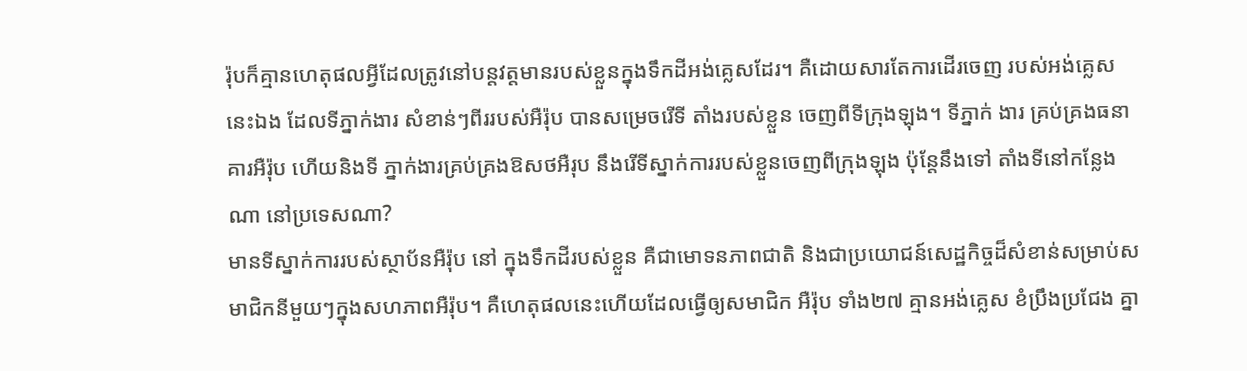រ៉ុបក៏គ្មានហេតុផលអ្វីដែលត្រូវនៅបន្តវត្តមានរបស់ខ្លួនក្នុងទឹកដីអង់គ្លេសដែរ។ គឺដោយសារតែការដើរចេញ របស់អង់គ្លេសនេះឯង ដែលទីភ្នាក់ងារ សំខាន់ៗពីររបស់អឺរ៉ុប បានសម្រេចរើទី តាំងរបស់ខ្លួន ចេញពីទីក្រុងឡុង។ ទីភ្នាក់ ងារ គ្រប់គ្រងធនាគារអឺរ៉ុប ហើយនិងទី ភ្នាក់ងារគ្រប់គ្រងឱសថអឺរុប នឹងរើទីស្នាក់ការរបស់ខ្លួនចេញពីក្រុងឡុង ប៉ុន្តែនឹងទៅ តាំងទីនៅកន្លែងណា នៅប្រទេសណា?
មានទីស្នាក់ការរបស់ស្ថាប័នអឺរ៉ុប នៅ ក្នុងទឹកដីរបស់ខ្លួន គឺជាមោទនភាពជាតិ និងជាប្រយោជន៍សេដ្ឋកិច្ចដ៏សំខាន់សម្រាប់សមាជិកនីមួយៗក្នុងសហភាពអឺរ៉ុប។ គឺហេតុផលនេះហើយដែលធ្វើឲ្យសមាជិក អឺរ៉ុប ទាំង២៧ គ្មានអង់គ្លេស ខំប្រឹងប្រជែង គ្នា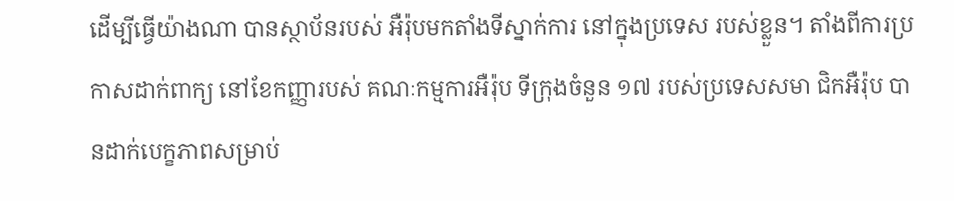ដើម្បីធ្វើយ៉ាងណា បានស្ថាប័នរបស់ អឺរ៉ុបមកតាំងទីស្នាក់ការ នៅក្នុងប្រទេស របស់ខ្លួន។ តាំងពីការប្រកាសដាក់ពាក្យ នៅខែកញ្ញារបស់ គណៈកម្មការអឺរ៉ុប ទីក្រុងចំនួន ១៧ របស់ប្រទេសសមា ជិកអឺរ៉ុប បានដាក់បេក្ខភាពសម្រាប់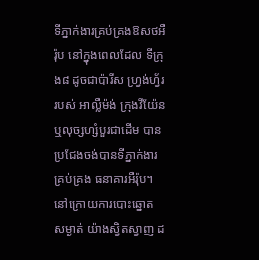ទីភ្នាក់ងារគ្រប់គ្រងឱសថអឺរ៉ុប នៅក្នុងពេលដែល ទីក្រុង៨ ដូចជាប៉ារីស ហ្រ្វង់ហ្វ័រ របស់ អាល្លឺម៉ង់ ក្រុងវីយ៉ែន ឬលុច្សហ្សំបួរជាដើម បានប្រជែងចង់បានទីភ្នាក់ងារគ្រប់គ្រង ធនាគារអឺរ៉ុប។
នៅក្រោយការបោះឆ្នោត សម្ងាត់ យ៉ាងស្វិតស្វាញ ដ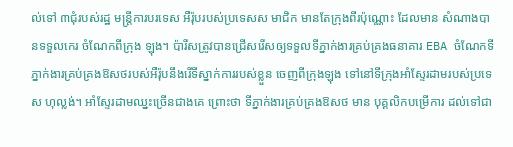ល់ទៅ ៣ជុំរបស់រដ្ឋ មន្រ្តីការបរទេស អឺរ៉ុបរបស់ប្រទេសស មាជិក មានតែក្រុងពីរប៉ុណ្ណោះ ដែលមាន សំណាងបានទទួលកេរ ចំណែកពីក្រុង ឡុង។ ប៉ារីសត្រូវបានជ្រើសរើសឲ្យទទួលទីភ្នាក់ងារគ្រប់គ្រងធនាគារ EBA ចំណែកទីភ្នាក់ងារគ្រប់គ្រងឱសថរបស់អឺរ៉ុបនឹងរើទីស្នាក់ការរបស់ខ្លួន ចេញពីក្រុងឡុង ទៅនៅទីក្រុងអាំស្ទែរដាមរបស់ប្រទេស ហុល្លង់។ អាំស្ទែរដាមឈ្នះច្រើនជាងគេ ព្រោះថា ទីភ្នាក់ងារគ្រប់គ្រងឱសថ មាន បុគ្គលិកបម្រើការ ដល់ទៅជា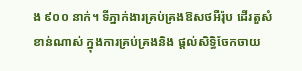ង ៩០០ នាក់។ ទីភ្នាក់ងារគ្រប់គ្រងឱសថអឺរ៉ុប ដើរតួសំខាន់ណាស់ ក្នុងការគ្រប់គ្រងនិង ផ្តល់សិទ្ធិចែកចាយ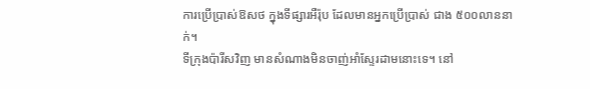ការប្រើប្រាស់ឱសថ ក្នុងទីផ្សារអឺរ៉ុប ដែលមានអ្នកប្រើប្រាស់ ជាង ៥០០លាននាក់។
ទីក្រុងប៉ារីសវិញ មានសំណាងមិនចាញ់អាំស្ទែរដាមនោះទេ។ នៅ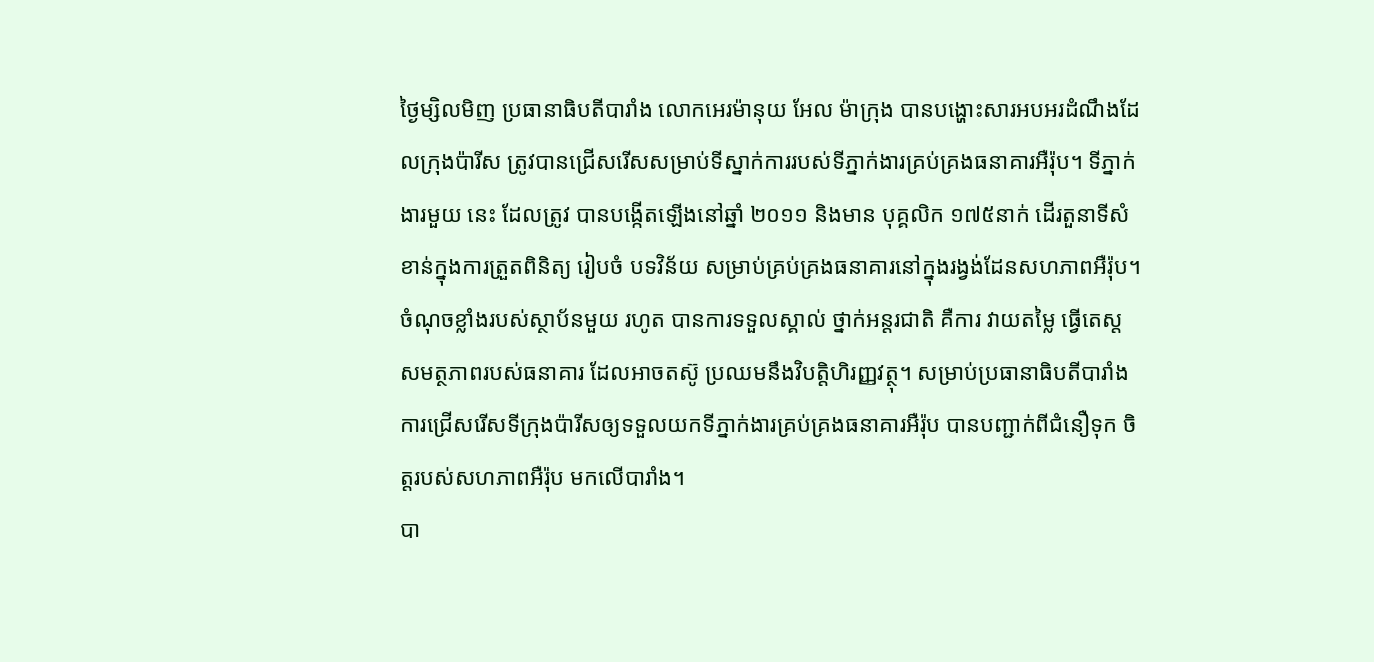ថ្ងៃម្សិលមិញ ប្រធានាធិបតីបារាំង លោកអេរម៉ានុយ អែល ម៉ាក្រុង បានបង្ហោះសារអបអរដំណឹងដែលក្រុងប៉ារីស ត្រូវបានជ្រើសរើសសម្រាប់ទីស្នាក់ការរបស់ទីភ្នាក់ងារគ្រប់គ្រងធនាគារអឺរ៉ុប។ ទីភ្នាក់ងារមួយ នេះ ដែលត្រូវ បានបង្កើតឡើងនៅឆ្នាំ ២០១១ និងមាន បុគ្គលិក ១៧៥នាក់ ដើរតួនាទីសំខាន់ក្នុងការត្រួតពិនិត្យ រៀបចំ បទវិន័យ សម្រាប់គ្រប់គ្រងធនាគារនៅក្នុងរង្វង់ដែនសហភាពអឺរ៉ុប។ ចំណុចខ្លាំងរបស់ស្ថាប័នមួយ រហូត បានការទទួលស្គាល់ ថ្នាក់អន្តរជាតិ គឺការ វាយតម្លៃ ធ្វើតេស្តសមត្ថភាពរបស់ធនាគារ ដែលអាចតស៊ូ ប្រឈមនឹងវិបត្តិហិរញ្ញវត្ថុ។ សម្រាប់ប្រធានាធិបតីបារាំង ការជ្រើសរើសទីក្រុងប៉ារីសឲ្យទទួលយកទីភ្នាក់ងារគ្រប់គ្រងធនាគារអឺរ៉ុប បានបញ្ជាក់ពីជំនឿទុក ចិត្តរបស់សហភាពអឺរ៉ុប មកលើបារាំង។
បា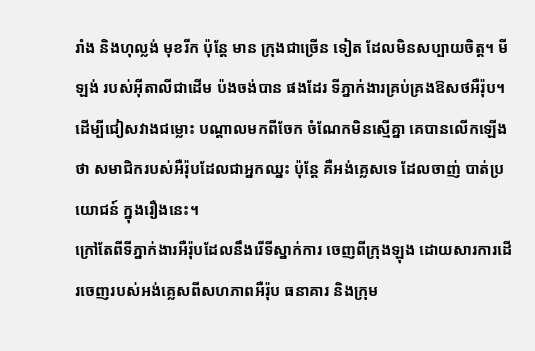រាំង និងហុល្លង់ មុខរីក ប៉ុន្តែ មាន ក្រុងជាច្រើន ទៀត ដែលមិនសប្បាយចិត្ត។ មីឡង់ របស់អុីតាលីជាដើម ប៉ងចង់បាន ផងដែរ ទីភ្នាក់ងារគ្រប់គ្រងឱសថអឺរ៉ុប។ ដើម្បីជៀសវាងជម្លោះ បណ្តាលមកពីចែក ចំណែកមិនស្មើគ្នា គេបានលើកឡើងថា សមាជិករបស់អឺរ៉ុបដែលជាអ្នកឈ្នះ ប៉ុន្តែ គឺអង់គ្លេសទេ ដែលចាញ់ បាត់ប្រយោជន៍ ក្នុងរឿងនេះ។
ក្រៅតែពីទីភ្នាក់ងារអឺរ៉ុបដែលនឹងរើទីស្នាក់ការ ចេញពីក្រុងឡុង ដោយសារការដើរចេញរបស់អង់គ្លេសពីសហភាពអឺរ៉ុប ធនាគារ និងក្រុម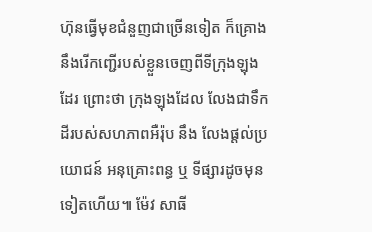ហ៊ុនធ្វើមុខជំនួញជាច្រើនទៀត ក៏គ្រោងនឹងរើកញ្ជើរបស់ខ្លួនចេញពីទីក្រុងឡុងដែរ ព្រោះថា ក្រុងឡុងដែល លែងជាទឹកដីរបស់សហភាពអឺរ៉ុប នឹង លែងផ្តល់ប្រយោជន៍ អនុគ្រោះពន្ធ ឬ ទីផ្សារដូចមុនទៀតហើយ៕ ម៉ែវ សាធី